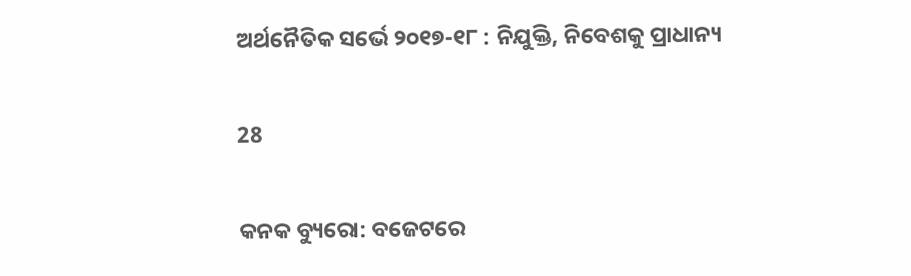ଅର୍ଥନୈତିକ ସର୍ଭେ ୨୦୧୭-୧୮ : ନିଯୁକ୍ତି, ନିବେଶକୁ ପ୍ରାଧାନ୍ୟ

28

କନକ ବ୍ୟୁରୋ: ବଜେଟରେ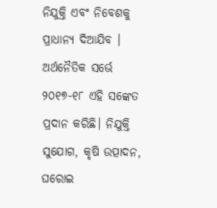ନିଯୁକ୍ତି ଏବଂ ନିବେଶକୁ ପ୍ରାଧାନ୍ୟ ଦିଆଯିବ । ଅର୍ଥନୈତିକ ସର୍ଭେ ୨୦୧୭-୧୮ ଏହି ସଙ୍କେତ ପ୍ରଦାନ କରିଛି। ନିଯୁକ୍ତି ସୁଯୋଗ, କୃଷି ଉତ୍ପାଦନ, ଘରୋଇ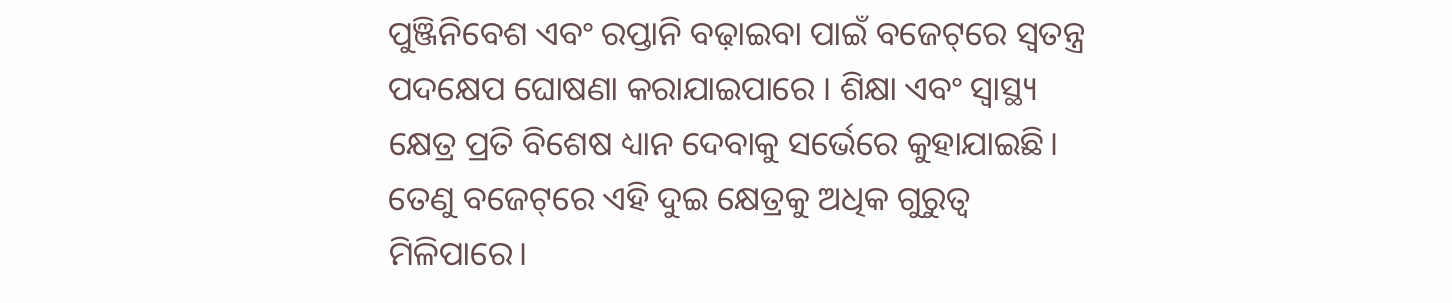ପୁଞ୍ଜିନିବେଶ ଏବଂ ରପ୍ତାନି ବଢ଼ାଇବା ପାଇଁ ବଜେଟ୍‌ରେ ସ୍ୱତନ୍ତ୍ର ପଦକ୍ଷେପ ଘୋଷଣା କରାଯାଇପାରେ । ଶିକ୍ଷା ଏବଂ ସ୍ୱାସ୍ଥ୍ୟ କ୍ଷେତ୍ର ପ୍ରତି ବିଶେଷ ଧ୍ୟାନ ଦେବାକୁ ସର୍ଭେରେ କୁହାଯାଇଛି। ତେଣୁ ବଜେଟ୍‌ରେ ଏହି ଦୁଇ କ୍ଷେତ୍ରକୁ ଅଧିକ ଗୁରୁତ୍ୱ ମିଳିପାରେ।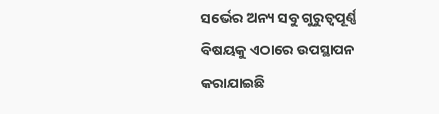ସର୍ଭେର ଅନ୍ୟ ସବୁ ଗୁରୁତ୍ୱପୂର୍ଣ୍ଣ ବିଷୟକୁ ଏଠାରେ ଉପସ୍ଥାପନ କରାଯାଇଛି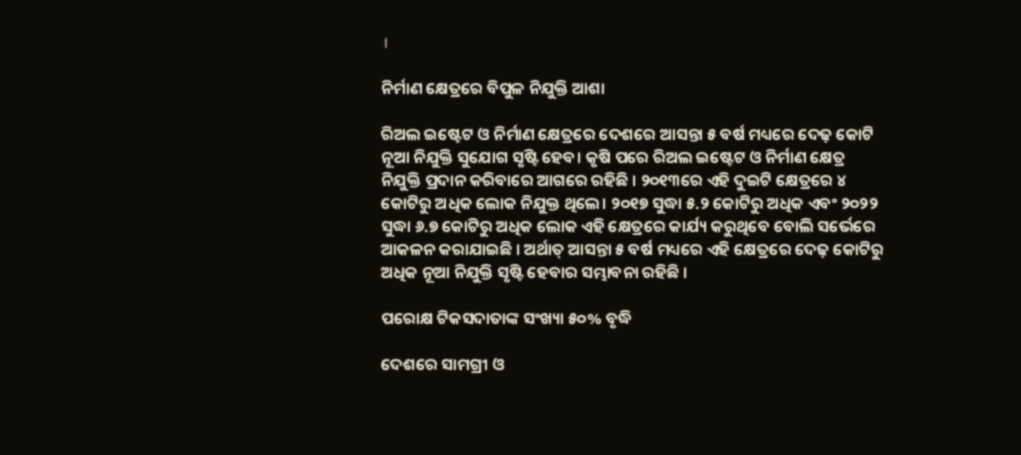।

ନିର୍ମାଣ କ୍ଷେତ୍ରରେ ବିପୁଳ ନିଯୁକ୍ତି ଆଶା

ରିଅଲ ଇଷ୍ଟେଟ ଓ ନିର୍ମାଣ କ୍ଷେତ୍ରରେ ଦେଶରେ ଆସନ୍ତା ୫ ବର୍ଷ ମଧ୍ୟରେ ଦେଢ଼ କୋଟି ନୂଆ ନିଯୁକ୍ତି ସୁଯୋଗ ସୃଷ୍ଟି ହେବ। କୃଷି ପରେ ରିଅଲ ଇଷ୍ଟେଟ ଓ ନିର୍ମାଣ କ୍ଷେତ୍ର ନିଯୁକ୍ତି ପ୍ରଦାନ କରିବାରେ ଆଗରେ ରହିଛି । ୨୦୧୩ରେ ଏହି ଦୁଇଟି କ୍ଷେତ୍ରରେ ୪ କୋଟିରୁ ଅଧିକ ଲୋକ ନିଯୁକ୍ତ ଥିଲେ। ୨୦୧୭ ସୁଦ୍ଧା ୫.୨ କୋଟିରୁ ଅଧିକ ଏବଂ ୨୦୨୨ ସୁଦ୍ଧା ୬.୭ କୋଟିରୁ ଅଧିକ ଲୋକ ଏହି କ୍ଷେତ୍ରରେ କାର୍ଯ୍ୟ କରୁଥିବେ ବୋଲି ସର୍ଭେରେ ଆକଳନ କରାଯାଇଛି । ଅର୍ଥାତ୍ ଆସନ୍ତା ୫ ବର୍ଷ ମଧ୍ୟରେ ଏହି କ୍ଷେତ୍ରରେ ଦେଢ଼ କୋଟିରୁ ଅଧିକ ନୂଆ ନିଯୁକ୍ତି ସୃଷ୍ଟି ହେବାର ସମ୍ଭାବନା ରହିଛି ।

ପରୋକ୍ଷ ଟିକସଦାତାଙ୍କ ସଂଖ୍ୟା ୫୦% ବୃଦ୍ଧି

ଦେଶରେ ସାମଗ୍ରୀ ଓ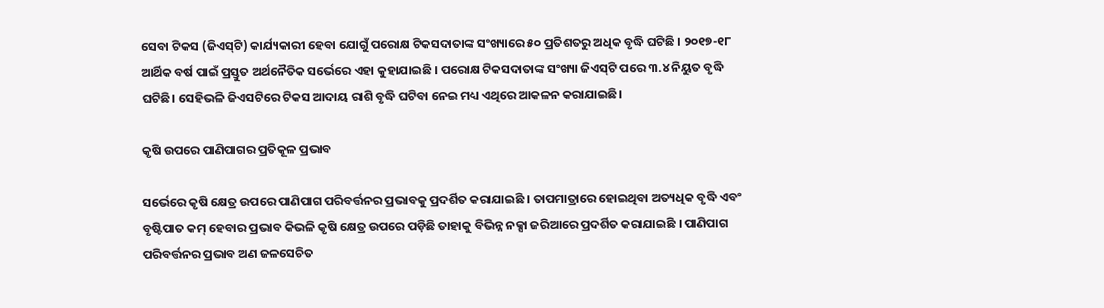ସେବା ଟିକସ (ଜିଏସ୍‌ଟି) କାର୍ଯ୍ୟକାରୀ ହେବା ଯୋଗୁଁ ପରୋକ୍ଷ ଟିକସଦାତାଙ୍କ ସଂଖ୍ୟାରେ ୫୦ ପ୍ରତିଶତରୁ ଅଧିକ ବୃଦ୍ଧି ଘଟିଛି । ୨୦୧୭-୧୮ ଆର୍ଥିକ ବର୍ଷ ପାଇଁ ପ୍ରସ୍ତୁତ ଅର୍ଥନୈତିକ ସର୍ଭେରେ ଏହା କୁହାଯାଇଛି । ପରୋକ୍ଷ ଟିକସଦାତାଙ୍କ ସଂଖ୍ୟା ଜିଏସ୍‌ଟି ପରେ ୩.୪ ନିୟୁତ ବୃଦ୍ଧି ଘଟିଛି। ସେହିଭଳି ଜିଏସଟିରେ ଟିକସ ଆଦାୟ ରାଶି ବୃଦ୍ଧି ଘଟିବା ନେଇ ମଧ୍ୟ ଏଥିରେ ଆକଳନ କରାଯାଇଛି।

କୃଷି ଉପରେ ପାଣିପାଗର ପ୍ରତିକୂଳ ପ୍ରଭାବ

ସର୍ଭେରେ କୃଷି କ୍ଷେତ୍ର ଉପରେ ପାଣିପାଗ ପରିବର୍ତ୍ତନର ପ୍ରଭାବକୁ ପ୍ରଦର୍ଶିତ କରାଯାଇଛି । ତାପମାତ୍ରାରେ ହୋଇଥିବା ଅତ୍ୟଧିକ ବୃଦ୍ଧି ଏବଂ ବୃଷ୍ଟିପାତ କମ୍ ହେବାର ପ୍ରଭାବ କିଭଳି କୃଷି କ୍ଷେତ୍ର ଉପରେ ପଡ଼ିଛି ତାହାକୁ ବିଭିନ୍ନ ନକ୍ସା ଜରିଆରେ ପ୍ରଦର୍ଶିତ କରାଯାଇଛି । ପାଣିପାଗ ପରିବର୍ତ୍ତନର ପ୍ରଭାବ ଅଣ ଜଳସେଚିତ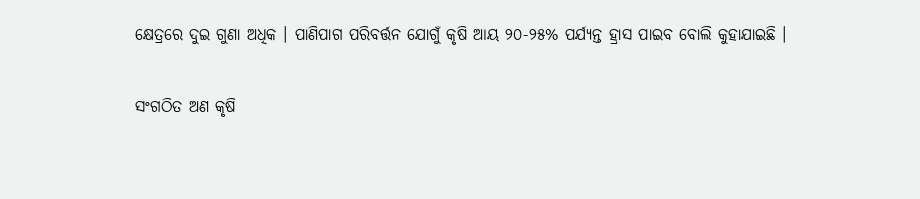କ୍ଷେତ୍ରରେ ଦୁଇ ଗୁଣା ଅଧିକ । ପାଣିପାଗ ପରିବର୍ତ୍ତନ ଯୋଗୁଁ କୃଷି ଆୟ ୨୦-୨୫% ପର୍ଯ୍ୟନ୍ତ ହ୍ରାସ ପାଇବ ବୋଲି କୁହାଯାଇଛି ।

ସଂଗଠିତ ଅଣ କୃଷି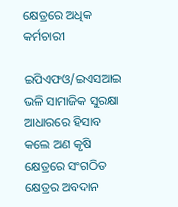କ୍ଷେତ୍ରରେ ଅଧିକ କର୍ମଚାରୀ

ଇପିଏଫଓ/ଇଏସଆଇ ଭଳି ସାମାଜିକ ସୁରକ୍ଷା ଆଧାରରେ ହିସାବ କଲେ ଅଣ କୃଷି କ୍ଷେତ୍ରରେ ସଂଗଠିତ କ୍ଷେତ୍ରର ଅବଦାନ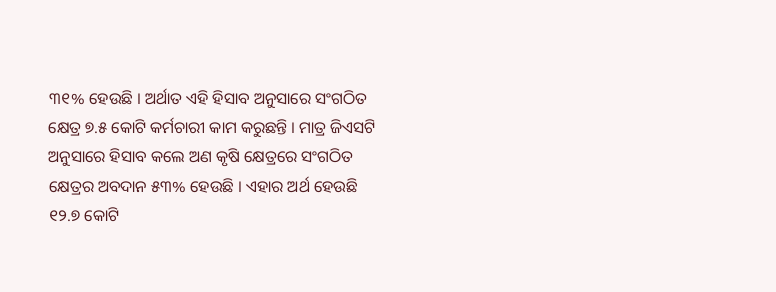୩୧% ହେଉଛି । ଅର୍ଥାତ ଏହି ହିସାବ ଅନୁସାରେ ସଂଗଠିତ କ୍ଷେତ୍ର ୭.୫ କୋଟି କର୍ମଚାରୀ କାମ କରୁଛନ୍ତି । ମାତ୍ର ଜିଏସଟି ଅନୁସାରେ ହିସାବ କଲେ ଅଣ କୃଷି କ୍ଷେତ୍ରରେ ସଂଗଠିତ କ୍ଷେତ୍ରର ଅବଦାନ ୫୩% ହେଉଛି । ଏହାର ଅର୍ଥ ହେଉଛି ୧୨.୭ କୋଟି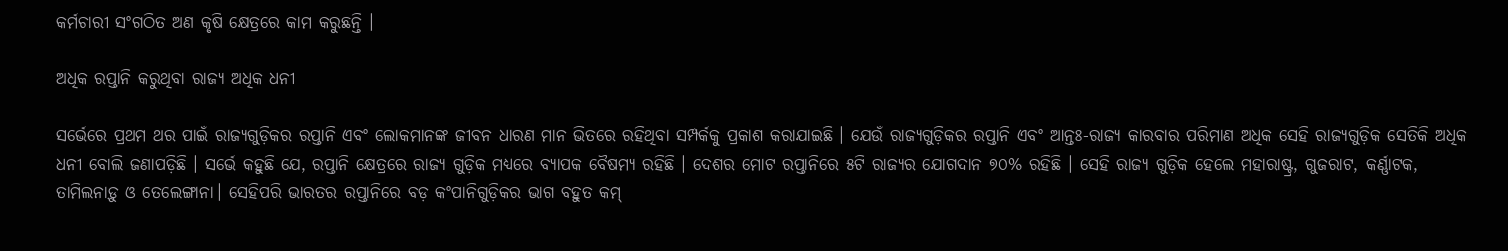କର୍ମଚାରୀ ସଂଗଠିତ ଅଣ କୃଷି କ୍ଷେତ୍ରରେ କାମ କରୁଛନ୍ତି ।

ଅଧିକ ରପ୍ତାନି କରୁଥିବା ରାଜ୍ୟ ଅଧିକ ଧନୀ

ସର୍ଭେରେ ପ୍ରଥମ ଥର ପାଇଁ ରାଜ୍ୟଗୁଡ଼ିକର ରପ୍ତାନି ଏବଂ ଲୋକମାନଙ୍କ ଜୀବନ ଧାରଣ ମାନ ଭିତରେ ରହିଥିବା ସମ୍ପର୍କକୁ ପ୍ରକାଶ କରାଯାଇଛି । ଯେଉଁ ରାଜ୍ୟଗୁଡ଼ିକର ରପ୍ତାନି ଏବଂ ଆନ୍ତଃ-ରାଜ୍ୟ କାରବାର ପରିମାଣ ଅଧିକ ସେହି ରାଜ୍ୟଗୁଡ଼ିକ ସେତିକି ଅଧିକ ଧନୀ ବୋଲି ଜଣାପଡ଼ିଛି । ସର୍ଭେ କହୁଛି ଯେ, ରପ୍ତାନି କ୍ଷେତ୍ରରେ ରାଜ୍ୟ ଗୁଡ଼ିକ ମଧ୍ୟରେ ବ୍ୟାପକ ବୈଷମ୍ୟ ରହିଛି । ଦେଶର ମୋଟ ରପ୍ତାନିରେ ୫ଟି ରାଜ୍ୟର ଯୋଗଦାନ ୭୦% ରହିଛି । ସେହି ରାଜ୍ୟ ଗୁଡ଼ିକ ହେଲେ ମହାରାଷ୍ଟ୍ର, ଗୁଜରାଟ, କର୍ଣ୍ଣାଟକ, ତାମିଲନାଡ଼ୁ ଓ ତେଲେଙ୍ଗାନା। ସେହିପରି ଭାରତର ରପ୍ତାନିରେ ବଡ଼ କଂପାନିଗୁଡ଼ିକର ଭାଗ ବହୁତ କମ୍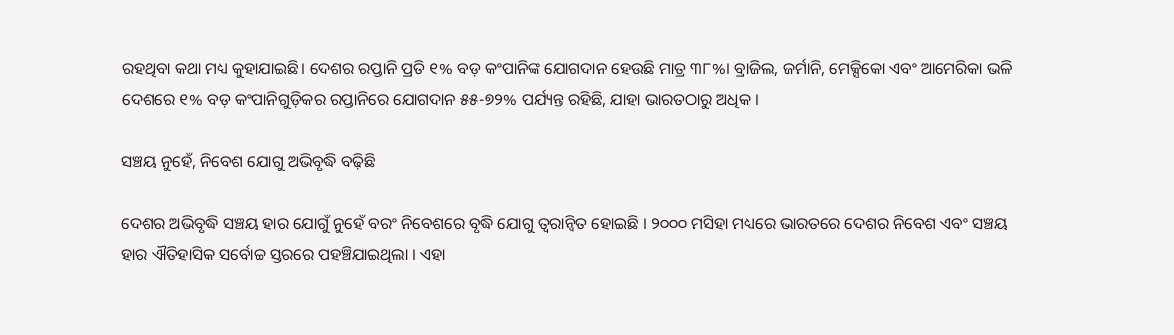ରହଥିବା କଥା ମଧ୍ୟ କୁହାଯାଇଛି। ଦେଶର ରପ୍ତାନି ପ୍ରତି ୧% ବଡ଼ କଂପାନିଙ୍କ ଯୋଗଦାନ ହେଉଛି ମାତ୍ର ୩୮%। ବ୍ରାଜିଲ, ଜର୍ମାନି, ମେକ୍ସିକୋ ଏବଂ ଆମେରିକା ଭଳି ଦେଶରେ ୧% ବଡ଼ କଂପାନିଗୁଡ଼ିକର ରପ୍ତାନିରେ ଯୋଗଦାନ ୫୫-୭୨% ପର୍ଯ୍ୟନ୍ତ ରହିଛି, ଯାହା ଭାରତଠାରୁ ଅଧିକ ।

ସଞ୍ଚୟ ନୁହେଁ, ନିବେଶ ଯୋଗୁ ଅଭିବୃଦ୍ଧି ବଢ଼ିଛି

ଦେଶର ଅଭିବୃଦ୍ଧି ସଞ୍ଚୟ ହାର ଯୋଗୁଁ ନୁହେଁ ବରଂ ନିବେଶରେ ବୃଦ୍ଧି ଯୋଗୁ ତ୍ୱରାନ୍ଵିତ ହୋଇଛି । ୨୦୦୦ ମସିହା ମଧ୍ୟରେ ଭାରତରେ ଦେଶର ନିବେଶ ଏବଂ ସଞ୍ଚୟ ହାର ଐତିହାସିକ ସର୍ବୋଚ୍ଚ ସ୍ତରରେ ପହଞ୍ଚିଯାଇଥିଲା । ଏହା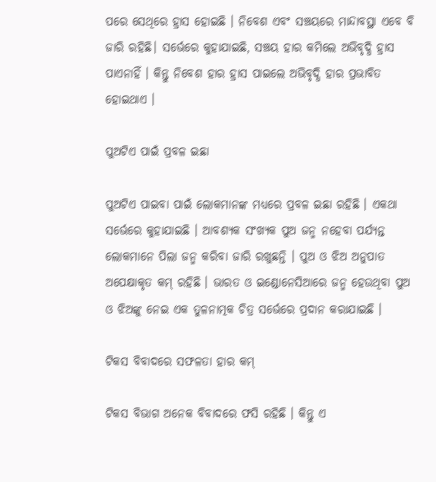ପରେ ସେଥିରେ ହ୍ରାସ ହୋଇଛି । ନିବେଶ ଏବଂ ସଞ୍ଚୟରେ ମାନ୍ଦାବସ୍ଥା ଏବେ ବି ଜାରି ରହିଛି। ସର୍ଭେରେ କୁହାଯାଇଛି, ସଞ୍ଚୟ ହାର କମିଲେ ଅଭିବୃଦ୍ଧି ହ୍ରାସ ପାଏନାହିଁ । କିନ୍ତୁ ନିବେଶ ହାର ହ୍ରାସ ପାଇଲେ ଅଭିବୃଦ୍ଧି ହାର ପ୍ରଭାବିତ ହୋଇଥାଏ ।

ପୁଅଟିଏ ପାଇଁ ପ୍ରବଳ ଇଛା

ପୁଅଟିଏ ପାଇବା ପାଇଁ ଲୋକମାନଙ୍କ ମଧ୍ୟରେ ପ୍ରବଳ ଇଛା ରହିଛି । ଏକଥା ସର୍ଭେରେ କୁହାଯାଇଛି । ଆବଶ୍ୟକ ସଂଖ୍ୟକ ପୁଅ ଜନ୍ମ ନହେବା ପର୍ଯ୍ୟନ୍ତ ଲୋକମାନେ ପିଲା ଜନ୍ମ କରିବା ଜାରି ରଖୁଛନ୍ତି । ପୁଅ ଓ ଝିଅ ଅନୁପାତ ଅପେକ୍ଷାକୃତ କମ୍ ରହିଛି । ଭାରତ ଓ ଇଣ୍ଡୋନେସିଆରେ ଜନ୍ମ ହେଉଥିବା ପୁଅ ଓ ଝିଅଙ୍କୁ ନେଇ ଏକ ତୁଳନାତ୍ମକ ଚିତ୍ର ସର୍ଭେରେ ପ୍ରଦାନ କରାଯାଇଛି ।

ଟିକସ ବିବାଦରେ ସଫଳତା ହାର କମ୍

ଟିକସ ବିଭାଗ ଅନେକ ବିବାଦରେ ଫସି ରହିଛି । କିନ୍ତୁ ଏ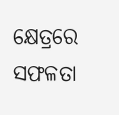କ୍ଷେତ୍ରରେ ସଫଳତା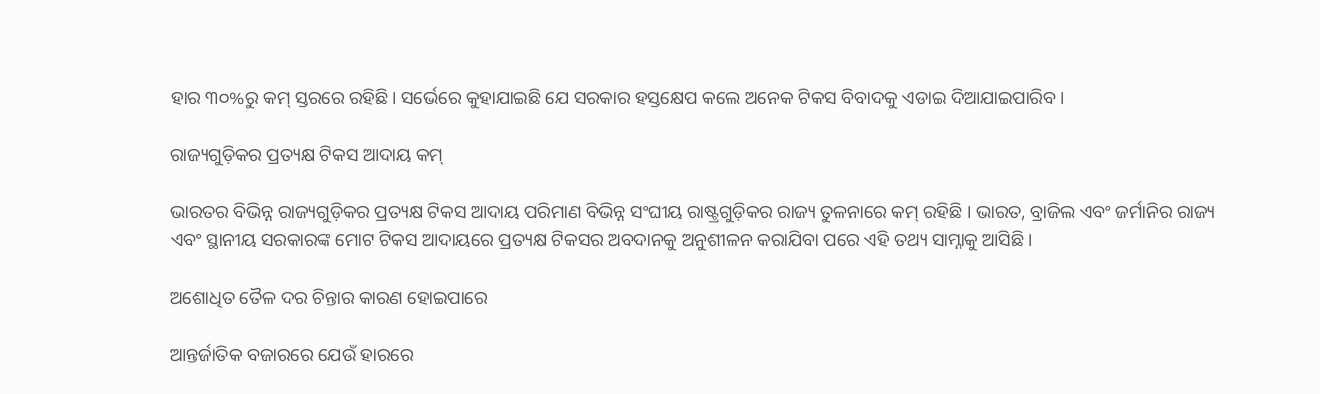ହାର ୩୦%ରୁ କମ୍ ସ୍ତରରେ ରହିଛି। ସର୍ଭେରେ କୁହାଯାଇଛି ଯେ ସରକାର ହସ୍ତକ୍ଷେପ କଲେ ଅନେକ ଟିକସ ବିବାଦକୁ ଏଡାଇ ଦିଆଯାଇପାରିବ ।

ରାଜ୍ୟଗୁଡ଼ିକର ପ୍ରତ୍ୟକ୍ଷ ଟିକସ ଆଦାୟ କମ୍

ଭାରତର ବିଭିନ୍ନ ରାଜ୍ୟଗୁଡ଼ିକର ପ୍ରତ୍ୟକ୍ଷ ଟିକସ ଆଦାୟ ପରିମାଣ ବିଭିନ୍ନ ସଂଘୀୟ ରାଷ୍ଟ୍ରଗୁଡ଼ିକର ରାଜ୍ୟ ତୁଳନାରେ କମ୍ ରହିଛି । ଭାରତ, ବ୍ରାଜିଲ ଏବଂ ଜର୍ମାନିର ରାଜ୍ୟ ଏବଂ ସ୍ଥାନୀୟ ସରକାରଙ୍କ ମୋଟ ଟିକସ ଆଦାୟରେ ପ୍ରତ୍ୟକ୍ଷ ଟିକସର ଅବଦାନକୁ ଅନୁଶୀଳନ କରାଯିବା ପରେ ଏହି ତଥ୍ୟ ସାମ୍ନାକୁ ଆସିଛି।

ଅଶୋଧିତ ତୈଳ ଦର ଚିନ୍ତାର କାରଣ ହୋଇପାରେ

ଆନ୍ତର୍ଜାତିକ ବଜାରରେ ଯେଉଁ ହାରରେ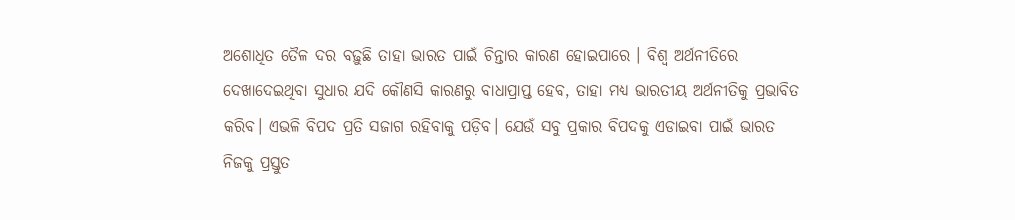ଅଶୋଧିତ ତୈଳ ଦର ବଢ଼ୁଛି ତାହା ଭାରତ ପାଇଁ ଚିନ୍ତାର କାରଣ ହୋଇପାରେ । ବିଶ୍ୱ ଅର୍ଥନୀତିରେ ଦେଖାଦେଇଥିବା ସୁଧାର ଯଦି କୌଣସି କାରଣରୁ ବାଧାପ୍ରାପ୍ତ ହେବ, ତାହା ମଧ୍ୟ ଭାରତୀୟ ଅର୍ଥନୀତିକୁ ପ୍ରଭାବିତ କରିବ। ଏଭଳି ବିପଦ ପ୍ରତି ସଜାଗ ରହିବାକୁ ପଡ଼ିବ। ଯେଉଁ ସବୁ ପ୍ରକାର ବିପଦକୁ ଏଡାଇବା ପାଇଁ ଭାରତ ନିଜକୁ ପ୍ରସ୍ତୁତ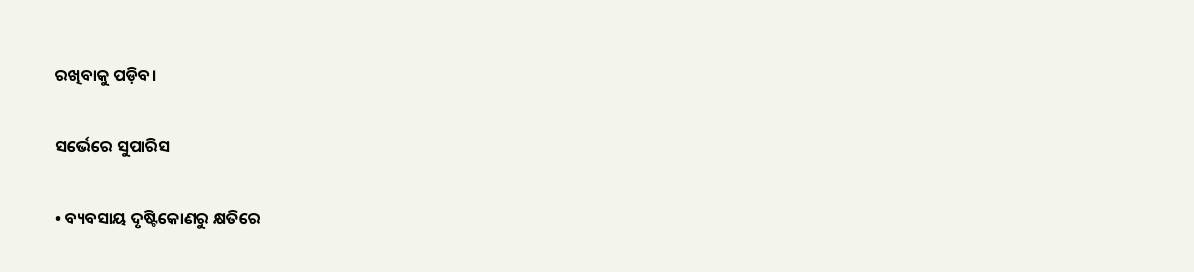ରଖିବାକୁ ପଡ଼ିବ।

ସର୍ଭେରେ ସୁପାରିସ

• ବ୍ୟବସାୟ ଦୃଷ୍ଟିକୋଣରୁ କ୍ଷତିରେ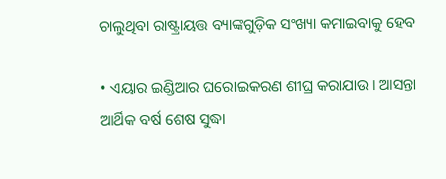ଚାଲୁଥିବା ରାଷ୍ଟ୍ରାୟତ୍ତ ବ୍ୟାଙ୍କଗୁଡ଼ିକ ସଂଖ୍ୟା କମାଇବାକୁ ହେବ

• ଏୟାର ଇଣ୍ଡିଆର ଘରୋଇକରଣ ଶୀଘ୍ର କରାଯାଉ। ଆସନ୍ତା ଆର୍ଥିକ ବର୍ଷ ଶେଷ ସୁଦ୍ଧା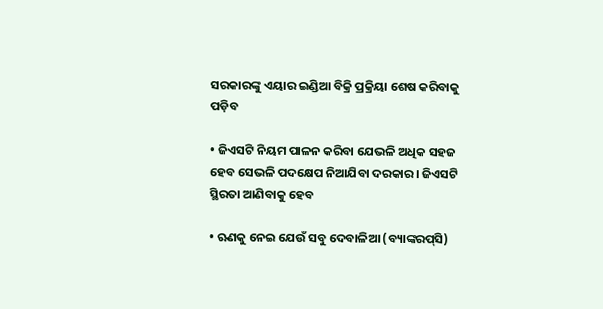ସରକାରଙ୍କୁ ଏୟାର ଇଣ୍ଡିଆ ବିକ୍ରି ପ୍ରକ୍ରିୟା ଶେଷ କରିବାକୁ ପଡ଼ିବ

• ଜିଏସଟି ନିୟମ ପାଳନ କରିବା ଯେଭଳି ଅଧିକ ସହଜ ହେବ ସେଭଳି ପଦକ୍ଷେପ ନିଆଯିବା ଦରକାର। ଜିଏସଟି ସ୍ଥିରତା ଆଣିବାକୁ ହେବ

• ଋଣକୁ ନେଇ ଯେଉଁ ସବୁ ଦେବାଳିଆ (ବ୍ୟାଙ୍କରପ୍‌ସି)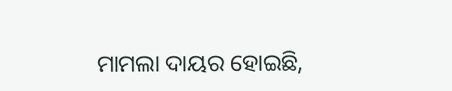ମାମଲା ଦାୟର ହୋଇଛି,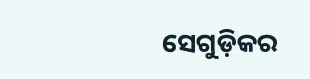ସେଗୁଡ଼ିକର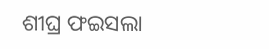ଶୀଘ୍ର ଫଇସଲା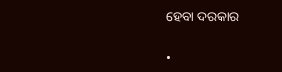ହେବା ଦରକାର

•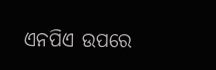ଏନପିଏ ଉପରେ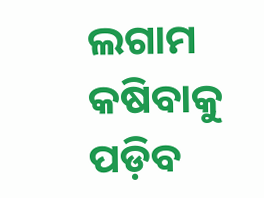ଲଗାମ କଷିବାକୁ ପଡ଼ିବ